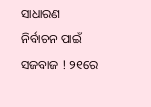ସାଧାରଣ ନିର୍ବାଚନ ପାଇଁ ସଜବାଜ ! ୨୧ରେ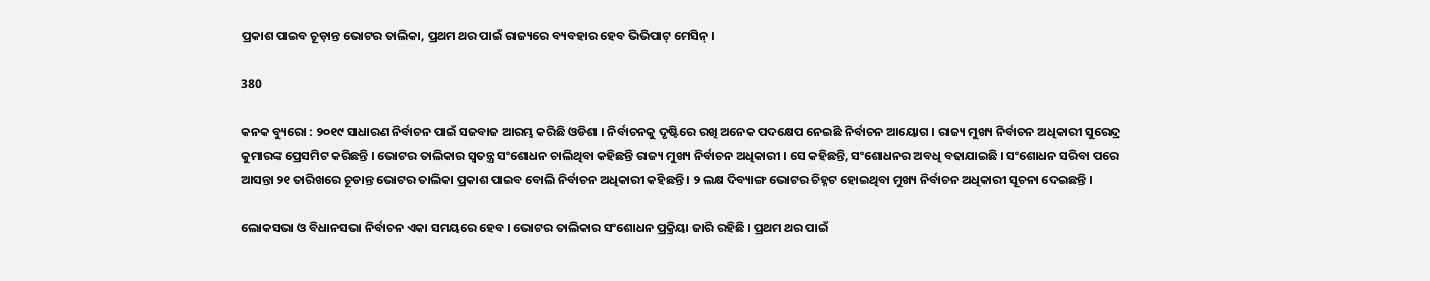ପ୍ରକାଶ ପାଇବ ଚୂଡ଼ାନ୍ତ ଭୋଟର ତାଲିକା, ପ୍ରଥମ ଥର ପାଇଁ ରାଜ୍ୟରେ ବ୍ୟବହାର ହେବ ଭିଭିପାଟ୍ ମେସିନ୍ ।

380

କନକ ବ୍ୟୁରୋ : ୨୦୧୯ ସାଧାରଣ ନିର୍ବାଚନ ପାଇଁ ସଜବାଜ ଆରମ୍ଭ କରିଛି ଓଡିଶା । ନିର୍ବାଚନକୁ ଦୃଷ୍ଟିରେ ରଖି ଅନେକ ପଦକ୍ଷେପ ନେଇଛି ନିର୍ବାଚନ ଆୟୋଗ । ରାଜ୍ୟ ମୁଖ୍ୟ ନିର୍ବାଚନ ଅଧିକାରୀ ସୁରେନ୍ଦ୍ର କୁମାରଙ୍କ ପ୍ରେସମିଟ କରିଛନ୍ତି । ଭୋଟର ତାଲିକାର ସ୍ୱତନ୍ତ୍ର ସଂଶୋଧନ ଚାଲିଥିବା କହିଛନ୍ତି ରାଜ୍ୟ ମୁଖ୍ୟ ନିର୍ବାଚନ ଅଧିକାରୀ । ସେ କହିଛନ୍ତି, ସଂଶୋଧନର ଅବଧି ବଢାଯାଇଛି । ସଂଶୋଧନ ସରିବା ପରେ ଆସନ୍ତା ୨୧ ତାରିଖରେ ଚୂଡାନ୍ତ ଭୋଟର ତାଲିକା ପ୍ରକାଶ ପାଇବ ବୋଲି ନିର୍ବାଚନ ଅଧିକାରୀ କହିଛନ୍ତି । ୨ ଲକ୍ଷ ଦିବ୍ୟାଙ୍ଗ ଭୋଟର ଚିହ୍ନଟ ହୋଇଥିବା ମୁଖ୍ୟ ନିର୍ବାଚନ ଅଧିକାରୀ ସୂଚନା ଦେଇଛନ୍ତି ।

ଲୋକସଭା ଓ ବିଧାନସଭା ନିର୍ବାଚନ ଏକା ସମୟରେ ହେବ । ଭୋଟର ତାଲିକାର ସଂଶୋଧନ ପ୍ରକ୍ରିୟା ଜାରି ରହିଛି । ପ୍ରଥମ ଥର ପାଇଁ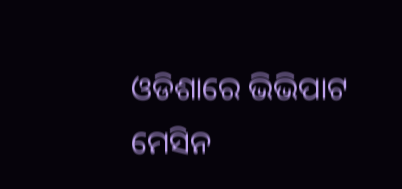ଓଡିଶାରେ ଭିଭିପାଟ ମେସିନ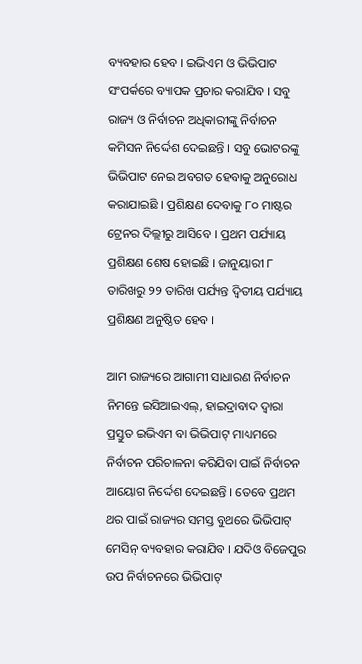ବ୍ୟବହାର ହେବ । ଇଭିଏମ ଓ ଭିଭିପାଟ ସଂପର୍କରେ ବ୍ୟାପକ ପ୍ରଚାର କରାଯିବ । ସବୁ ରାଜ୍ୟ ଓ ନିର୍ବାଚନ ଅଧିକାରୀଙ୍କୁ ନିର୍ବାଚନ କମିସନ ନିର୍ଦ୍ଦେଶ ଦେଇଛନ୍ତି । ସବୁ ଭୋଟରଙ୍କୁ ଭିଭିପାଟ ନେଇ ଅବଗତ ହେବାକୁ ଅନୁରୋଧ କରାଯାଇଛି । ପ୍ରଶିକ୍ଷଣ ଦେବାକୁ ୮୦ ମାଷ୍ଟର ଟ୍ରେନର ଦିଲ୍ଲୀରୁ ଆସିବେ । ପ୍ରଥମ ପର୍ଯ୍ୟାୟ ପ୍ରଶିକ୍ଷଣ ଶେଷ ହୋଇଛି । ଜାନୁୟାରୀ ୮ ତାରିଖରୁ ୨୨ ତାରିଖ ପର୍ଯ୍ୟନ୍ତ ଦ୍ୱିତୀୟ ପର୍ଯ୍ୟାୟ ପ୍ରଶିକ୍ଷଣ ଅନୁଷ୍ଠିତ ହେବ ।

ଆମ ରାଜ୍ୟରେ ଆଗାମୀ ସାଧାରଣ ନିର୍ବାଚନ ନିମନ୍ତେ ଇସିଆଇଏଲ୍, ହାଇଦ୍ରାବାଦ ଦ୍ୱାରା ପ୍ରସ୍ତୁତ ଇଭିଏମ ବା ଭିଭିପାଟ୍ ମାଧ୍ୟମରେ ନିର୍ବାଚନ ପରିଚାଳନା କରିଯିବା ପାଇଁ ନିର୍ବାଚନ ଆୟୋଗ ନିର୍ଦ୍ଦେଶ ଦେଇଛନ୍ତି । ତେବେ ପ୍ରଥମ ଥର ପାଇଁ ରାଜ୍ୟର ସମସ୍ତ ବୁଥରେ ଭିଭିପାଟ୍ ମେସିନ୍ ବ୍ୟବହାର କରାଯିବ । ଯଦିଓ ବିଜେପୁର ଉପ ନିର୍ବାଚନରେ ଭିଭିପାଟ୍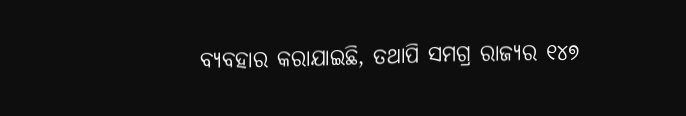ବ୍ୟବହାର କରାଯାଇଛି, ତଥାପି ସମଗ୍ର ରାଜ୍ୟର ୧୪୭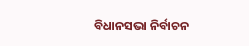ବିଧାନସଭା ନିର୍ବାଚନ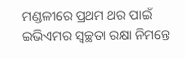ମଣ୍ଡଳୀରେ ପ୍ରଥମ ଥର ପାଇଁ ଇଭିଏମର ସ୍ୱଚ୍ଛତା ରକ୍ଷା ନିମନ୍ତେ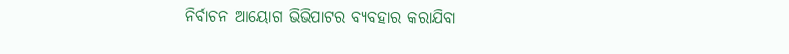ନିର୍ବାଚନ ଆୟୋଗ ଭିଭିପାଟର ବ୍ୟବହାର କରାଯିବା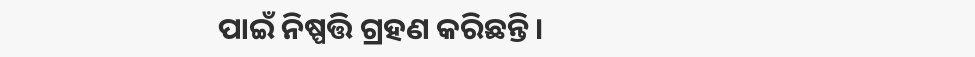ପାଇଁ ନିଷ୍ପତ୍ତି ଗ୍ରହଣ କରିଛନ୍ତି ।